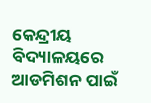କେନ୍ଦ୍ରୀୟ ବିଦ୍ୟାଳୟରେ ଆଡମିଶନ ପାଇଁ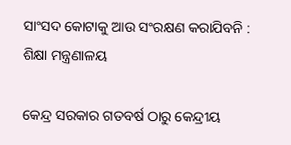ସାଂସଦ କୋଟାକୁ ଆଉ ସଂରକ୍ଷଣ କରାଯିବନି : ଶିକ୍ଷା ମନ୍ତ୍ରଣାଳୟ

କେନ୍ଦ୍ର ସରକାର ଗତବର୍ଷ ଠାରୁ କେନ୍ଦ୍ରୀୟ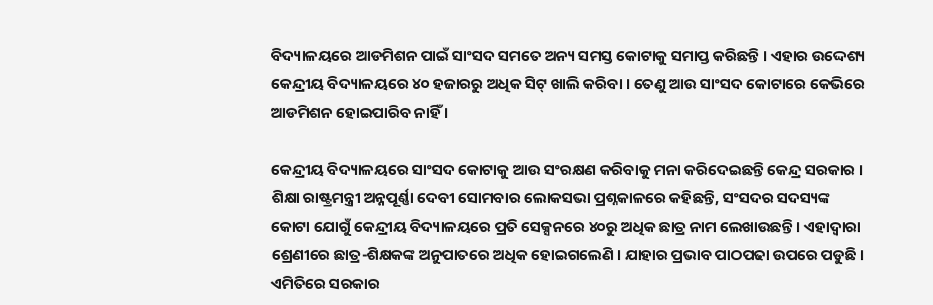ବିଦ୍ୟାଳୟରେ ଆଡମିଶନ ପାଇଁ ସାଂସଦ ସମତେ ଅନ୍ୟ ସମସ୍ତ କୋଟାକୁ ସମାପ୍ତ କରିଛନ୍ତି । ଏହାର ଉଦ୍ଦେଶ୍ୟ କେନ୍ଦ୍ରୀୟ ବିଦ୍ୟାଳୟରେ ୪୦ ହଜାରରୁ ଅଧିକ ସିଟ୍‌ ଖାଲି କରିବା । ତେଣୁ ଆଉ ସାଂସଦ କୋଟାରେ କେଭିରେ ଆଡମିଶନ ହୋଇପାରିବ ନାହିଁ ।

କେନ୍ଦ୍ରୀୟ ବିଦ୍ୟାଳୟରେ ସାଂସଦ କୋଟାକୁ ଆଉ ସଂରକ୍ଷଣ କରିବାକୁ ମନା କରିଦେଇଛନ୍ତି କେନ୍ଦ୍ର ସରକାର । ଶିକ୍ଷା ରାଷ୍ଟ୍ରମନ୍ତ୍ରୀ ଅନ୍ନପୂର୍ଣ୍ଣା ଦେବୀ ସୋମବାର ଲୋକସଭା ପ୍ରଶ୍ନକାଳରେ କହିଛନ୍ତି, ସଂସଦର ସଦସ୍ୟଙ୍କ କୋଟା ଯୋଗୁଁ କେନ୍ଦ୍ରୀୟ ବିଦ୍ୟାଳୟରେ ପ୍ରତି ସେକ୍ସନରେ ୪୦ରୁ ଅଧିକ ଛାତ୍ର ନାମ ଲେଖାଉଛନ୍ତି । ଏହାଦ୍ୱାରା ଶ୍ରେଣୀରେ ଛାତ୍ର-ଶିକ୍ଷକଙ୍କ ଅନୁପାତରେ ଅଧିକ ହୋଇଗଲେଣି । ଯାହାର ପ୍ରଭାବ ପାଠପଢା ଉପରେ ପଡୁଛି । ଏମିତିରେ ସରକାର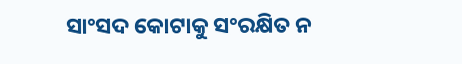ସାଂସଦ କୋଟାକୁ ସଂରକ୍ଷିତ ନ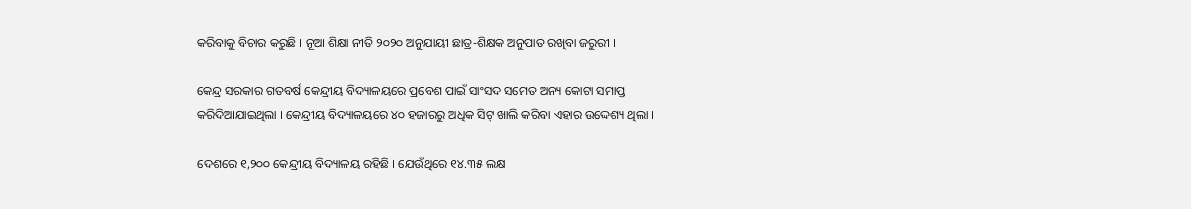କରିବାକୁ ବିଚାର କରୁଛି । ନୂଆ ଶିକ୍ଷା ନୀତି ୨୦୨୦ ଅନୁଯାୟୀ ଛାତ୍ର-ଶିକ୍ଷକ ଅନୁପାତ ରଖିବା ଜରୁରୀ ।

କେନ୍ଦ୍ର ସରକାର ଗତବର୍ଷ କେନ୍ଦ୍ରୀୟ ବିଦ୍ୟାଳୟରେ ପ୍ରବେଶ ପାଇଁ ସାଂସଦ ସମେତ ଅନ୍ୟ କୋଟା ସମାପ୍ତ କରିଦିଆଯାଇଥିଲା । କେନ୍ଦ୍ରୀୟ ବିଦ୍ୟାଳୟରେ ୪୦ ହଜାରରୁ ଅଧିକ ସିଟ୍‌ ଖାଲି କରିବା ଏହାର ଉଦ୍ଦେଶ୍ୟ ଥିଲା ।

ଦେଶରେ ୧,୨୦୦ କେନ୍ଦ୍ରୀୟ ବିଦ୍ୟାଳୟ ରହିଛି । ଯେଉଁଥିରେ ୧୪.୩୫ ଲକ୍ଷ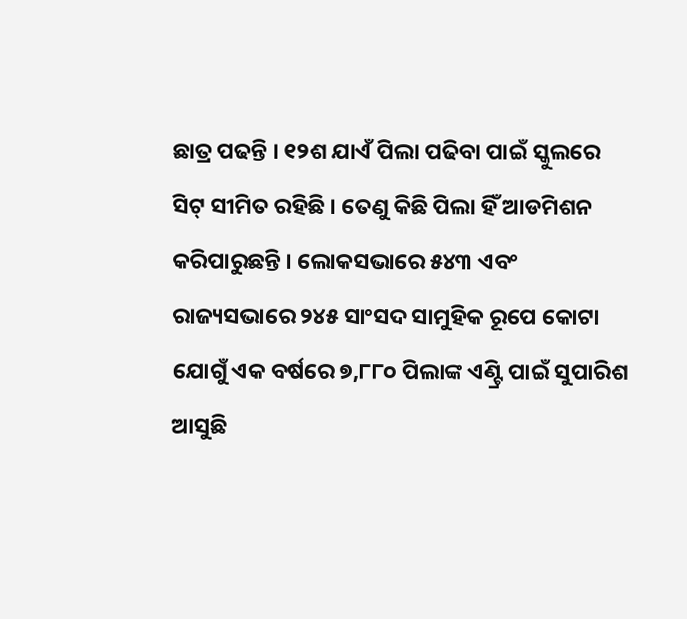ଛାତ୍ର ପଢନ୍ତି । ୧୨ଶ ଯାଏଁ ପିଲା ପଢିବା ପାଇଁ ସ୍କୁଲରେ ସିଟ୍‌ ସୀମିତ ରହିଛି । ତେଣୁ କିଛି ପିଲା ହିଁ ଆଡମିଶନ କରିପାରୁଛନ୍ତି । ଲୋକସଭାରେ ୫୪୩ ଏବଂ ରାଜ୍ୟସଭାରେ ୨୪୫ ସାଂସଦ ସାମୁହିକ ରୂପେ କୋଟା ଯୋଗୁଁ ଏକ ବର୍ଷରେ ୭,୮୮୦ ପିଲାଙ୍କ ଏଣ୍ଟ୍ରି ପାଇଁ ସୁପାରିଶ ଆସୁଛି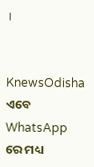।


KnewsOdisha ଏବେ WhatsApp ରେ ମଧ୍ୟ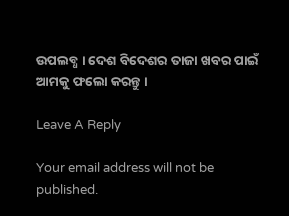ଉପଲବ୍ଧ । ଦେଶ ବିଦେଶର ତାଜା ଖବର ପାଇଁ ଆମକୁ ଫଲୋ କରନ୍ତୁ ।

Leave A Reply

Your email address will not be published.